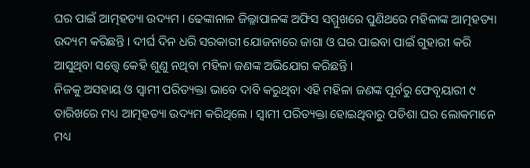ଘର ପାଇଁ ଆତ୍ମହତ୍ୟା ଉଦ୍ୟମ । ଢେଙ୍କାନାଳ ଜିଲ୍ଳାପାଳଙ୍କ ଅଫିସ ସମ୍ମୁଖରେ ପୁଣିଥରେ ମହିଳାଙ୍କ ଆତ୍ମହତ୍ୟା ଉଦ୍ୟମ କରିଛନ୍ତି । ଦୀର୍ଘ ଦିନ ଧରି ସରକାରୀ ଯୋଜନାରେ ଜାଗା ଓ ଘର ପାଇବା ପାଇଁ ଗୁହାରୀ କରି ଆସୁଥିବା ସତ୍ତ୍ୱେ କେହି ଶୁଣୁ ନଥିବା ମହିଳା ଜଣଙ୍କ ଅଭିଯୋଗ କରିଛନ୍ତି ।
ନିଜକୁ ଅସହାୟ ଓ ସ୍ୱାମୀ ପରିତ୍ୟକ୍ତା ଭାବେ ଦାବି କରୁଥିବା ଏହି ମହିଳା ଜଣଙ୍କ ପୂର୍ବରୁ ଫେବୃୟାରୀ ୯ ତାରିଖରେ ମଧ୍ୟ ଆତ୍ମହତ୍ୟା ଉଦ୍ୟମ କରିଥିଲେ । ସ୍ୱାମୀ ପରିତ୍ୟକ୍ତା ହୋଇଥିବାରୁ ପଡିଶା ଘର ଲୋକମାନେ ମଧ୍ୟ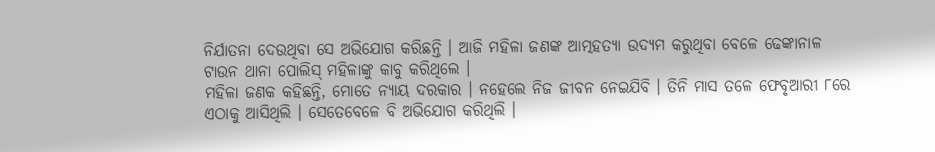ନିର୍ଯାତନା ଦେଉଥିବା ସେ ଅଭିଯୋଗ କରିଛନ୍ତି । ଆଜି ମହିଳା ଜଣଙ୍କ ଆତ୍ମହତ୍ୟା ଉଦ୍ୟମ କରୁଥିବା ବେଳେ ଢେଙ୍କାନାଳ ଟାଉନ ଥାନା ପୋଲିସ୍ ମହିଳାଙ୍କୁ କାବୁ କରିଥିଲେ ।
ମହିଳା ଜଣକ କହିଛନ୍ତି, ମୋତେ ନ୍ୟାୟ ଦରକାର । ନହେଲେ ନିଜ ଜୀବନ ନେଇଯିବି । ତିନି ମାସ ତଳେ ଫେବୃଆରୀ ୮ରେ ଏଠାକୁ ଆସିଥିଲି । ସେତେବେଳେ ବି ଅଭିଯୋଗ କରିଥିଲି ।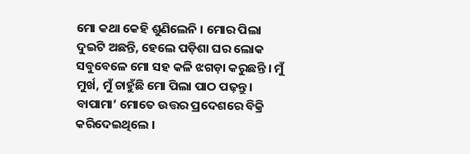ମୋ କଥା କେହି ଶୁଣିଲେନି । ମୋର ପିଲା ଦୁଇଟି ଅଛନ୍ତି, ହେଲେ ପଡ଼ିଶା ଘର ଲୋକ ସବୁବେଳେ ମୋ ସହ କଳି ଝଗଡ଼ା କରୁଛନ୍ତି । ମୁଁ ମୁର୍ଖ, ମୁଁ ଚାହୁଁଛି ମୋ ପିଲା ପାଠ ପଢ଼ନ୍ତୁ । ବାପାମା’ ମୋତେ ଉତ୍ତର ପ୍ରଦେଶରେ ବିକ୍ରି କରିଦେଇଥିଲେ ।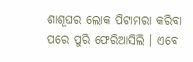ଶାଶୂଘର ଲୋକ ପିଟାମରା କରିବା ପରେ ପୁରି ଫେରିଆସିଲି । ଏବେ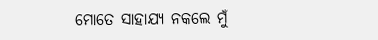ମୋତେ ସାହାଯ୍ୟ ନକଲେ ମୁଁ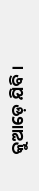କୁଆଡ଼େ ଯିବି ।